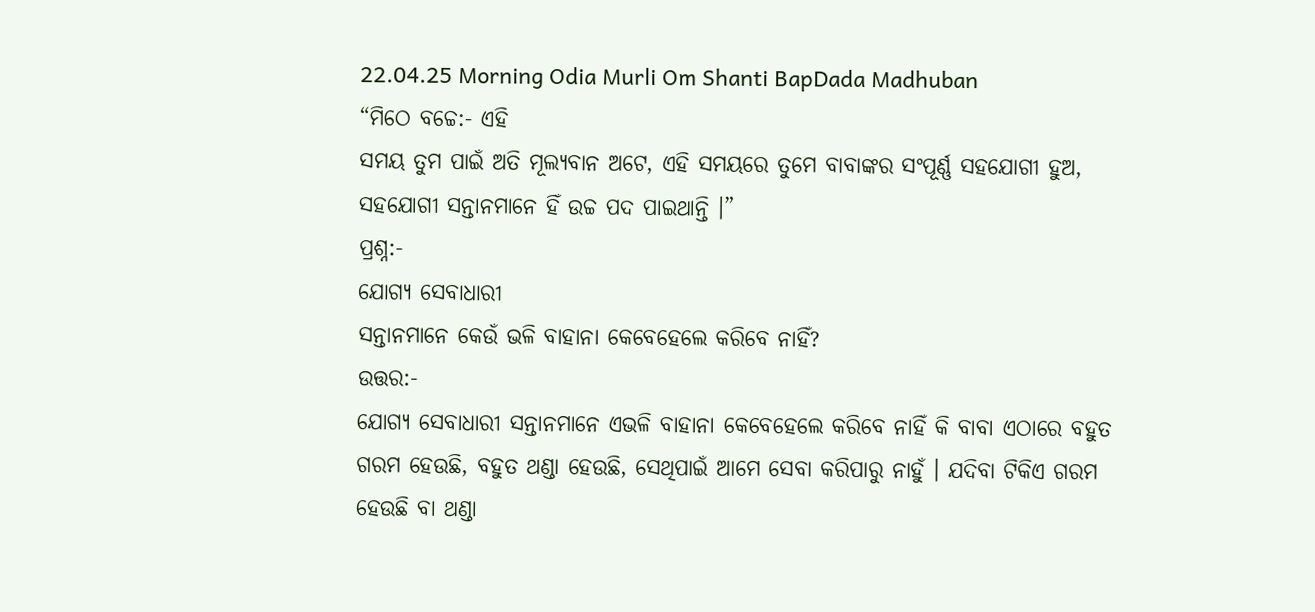22.04.25 Morning Odia Murli Om Shanti BapDada Madhuban
“ମିଠେ ବଚ୍ଚେ:- ଏହି
ସମୟ ତୁମ ପାଇଁ ଅତି ମୂଲ୍ୟବାନ ଅଟେ, ଏହି ସମୟରେ ତୁମେ ବାବାଙ୍କର ସଂପୂର୍ଣ୍ଣ ସହଯୋଗୀ ହୁଅ,
ସହଯୋଗୀ ସନ୍ତାନମାନେ ହିଁ ଉଚ୍ଚ ପଦ ପାଇଥାନ୍ତି ।”
ପ୍ରଶ୍ନ:-
ଯୋଗ୍ୟ ସେବାଧାରୀ
ସନ୍ତାନମାନେ କେଉଁ ଭଳି ବାହାନା କେବେହେଲେ କରିବେ ନାହିଁ?
ଉତ୍ତର:-
ଯୋଗ୍ୟ ସେବାଧାରୀ ସନ୍ତାନମାନେ ଏଭଳି ବାହାନା କେବେହେଲେ କରିବେ ନାହିଁ କି ବାବା ଏଠାରେ ବହୁତ
ଗରମ ହେଉଛି, ବହୁତ ଥଣ୍ଡା ହେଉଛି, ସେଥିପାଇଁ ଆମେ ସେବା କରିପାରୁ ନାହୁଁ । ଯଦିବା ଟିକିଏ ଗରମ
ହେଉଛି ବା ଥଣ୍ଡା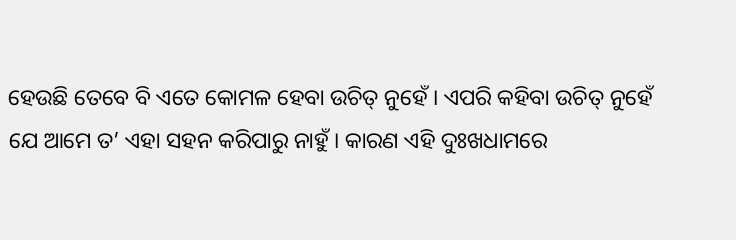ହେଉଛି ତେବେ ବି ଏତେ କୋମଳ ହେବା ଉଚିତ୍ ନୁହେଁ । ଏପରି କହିବା ଉଚିତ୍ ନୁହେଁ
ଯେ ଆମେ ତ’ ଏହା ସହନ କରିପାରୁ ନାହୁଁ । କାରଣ ଏହି ଦୁଃଖଧାମରେ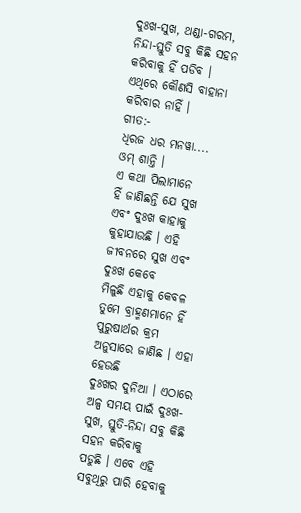ଦୁଃଖ-ସୁଖ, ଥଣ୍ଡା-ଗରମ,
ନିନ୍ଦା-ସ୍ତୁତି ସବୁ କିଛି ସହନ କରିବାକୁ ହିଁ ପଡିବ । ଏଥିରେ କୌଣସି ବାହାନା କରିବାର ନାହିଁ ।
ଗୀତ:-
ଧିରଜ ଧର ମନୱା....
ଓମ୍ ଶାନ୍ତି ।
ଏ କଥା ପିଲାମାନେ
ହିଁ ଜାଣିଛନ୍ତି ଯେ ସୁଖ ଏବଂ ଦୁଃଖ କାହାକୁ କୁହାଯାଉଛି । ଏହି ଜୀବନରେ ସୁଖ ଏବଂ ଦୁଃଖ କେବେ
ମିଳୁଛି ଏହାକୁ କେବଳ ତୁମେ ବ୍ରାହ୍ମଣମାନେ ହିଁ ପୁରୁଷାର୍ଥର କ୍ରମ ଅନୁସାରେ ଜାଣିଛ । ଏହା ହେଉଛି
ଦୁଃଖର ଦୁନିଆ । ଏଠାରେ ଅଳ୍ପ ସମୟ ପାଇଁ ଦୁଃଖ-ସୁଖ, ସ୍ତୁତି-ନିନ୍ଦା ସବୁ କିଛି ସହନ କରିବାକୁ
ପଡୁଛି । ଏବେ ଏହି ସବୁଥିରୁ ପାରି ହେବାକୁ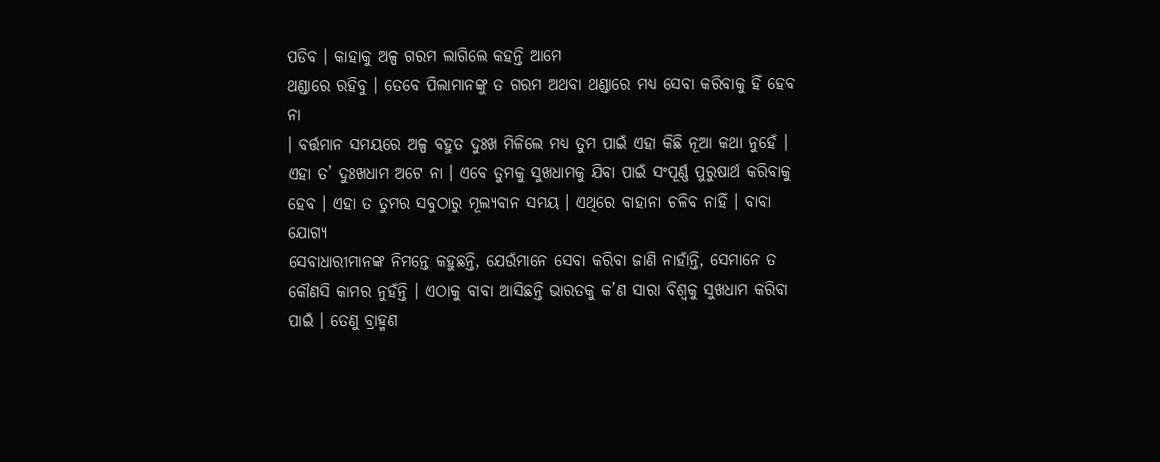ପଡିବ । କାହାକୁ ଅଳ୍ପ ଗରମ ଲାଗିଲେ କହନ୍ତି ଆମେ
ଥଣ୍ଡାରେ ରହିବୁ । ତେବେ ପିଲାମାନଙ୍କୁ ତ ଗରମ ଅଥବା ଥଣ୍ଡାରେ ମଧ୍ୟ ସେବା କରିବାକୁ ହିଁ ହେବ ନା
। ବର୍ତ୍ତମାନ ସମୟରେ ଅଳ୍ପ ବହୁତ ଦୁଃଖ ମିଳିଲେ ମଧ୍ୟ ତୁମ ପାଇଁ ଏହା କିଛି ନୂଆ କଥା ନୁହେଁ ।
ଏହା ତ’ ଦୁଃଖଧାମ ଅଟେ ନା । ଏବେ ତୁମକୁ ସୁଖଧାମକୁ ଯିବା ପାଇଁ ସଂପୂର୍ଣ୍ଣ ପୁରୁଷାର୍ଥ କରିବାକୁ
ହେବ । ଏହା ତ ତୁମର ସବୁଠାରୁ ମୂଲ୍ୟବାନ ସମୟ । ଏଥିରେ ବାହାନା ଚଳିବ ନାହିଁ । ବାବା ଯୋଗ୍ୟ
ସେବାଧାରୀମାନଙ୍କ ନିମନ୍ତେ କହୁଛନ୍ତି, ଯେଉଁମାନେ ସେବା କରିବା ଜାଣି ନାହାଁନ୍ତି, ସେମାନେ ତ
କୌଣସି କାମର ନୁହଁନ୍ତି । ଏଠାକୁ ବାବା ଆସିଛନ୍ତି ଭାରତକୁ କ’ଣ ସାରା ବିଶ୍ୱକୁ ସୁଖଧାମ କରିବା
ପାଇଁ । ତେଣୁ ବ୍ରାହ୍ମଣ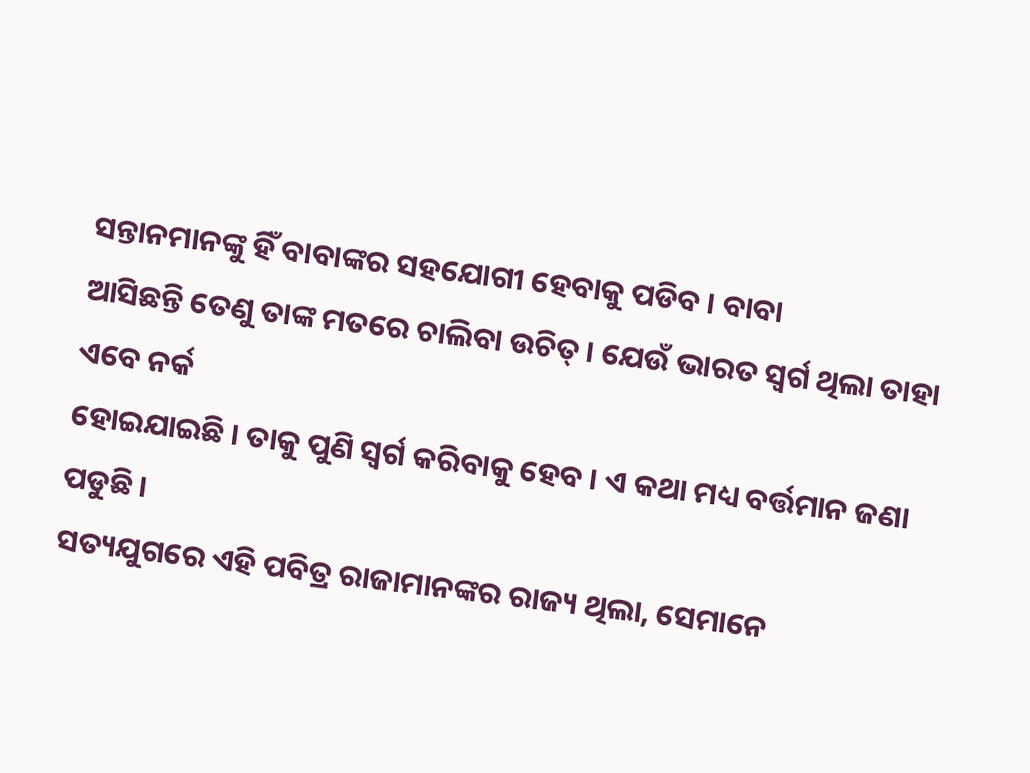ସନ୍ତାନମାନଙ୍କୁ ହିଁ ବାବାଙ୍କର ସହଯୋଗୀ ହେବାକୁ ପଡିବ । ବାବା
ଆସିଛନ୍ତି ତେଣୁ ତାଙ୍କ ମତରେ ଚାଲିବା ଉଚିତ୍ । ଯେଉଁ ଭାରତ ସ୍ୱର୍ଗ ଥିଲା ତାହା ଏବେ ନର୍କ
ହୋଇଯାଇଛି । ତାକୁ ପୁଣି ସ୍ୱର୍ଗ କରିବାକୁ ହେବ । ଏ କଥା ମଧ୍ୟ ବର୍ତ୍ତମାନ ଜଣା ପଡୁଛି ।
ସତ୍ୟଯୁଗରେ ଏହି ପବିତ୍ର ରାଜାମାନଙ୍କର ରାଜ୍ୟ ଥିଲା, ସେମାନେ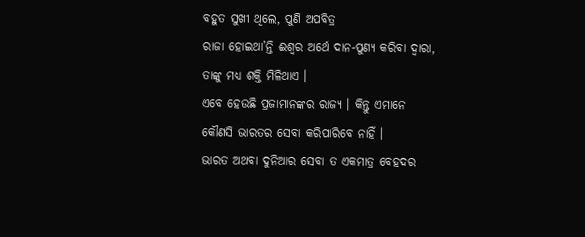ବହୁତ ସୁଖୀ ଥିଲେ, ପୁଣି ଅପବିତ୍ର
ରାଜା ହୋଇଥା’ନ୍ତି ଈଶ୍ୱର ଅର୍ଥେ ଦାନ-ପୁଣ୍ୟ କରିବା ଦ୍ୱାରା, ତାଙ୍କୁ ମଧ୍ୟ ଶକ୍ତି ମିଳିଥାଏ ।
ଏବେ ହେଉଛି ପ୍ରଜାମାନଙ୍କର ରାଜ୍ୟ । କିନ୍ତୁ ଏମାନେ କୌଣସି ଭାରତର ସେବା କରିପାରିବେ ନାହିଁ ।
ଭାରତ ଅଥବା ଦୁନିଆର ସେବା ତ ଏକମାତ୍ର ବେହଦର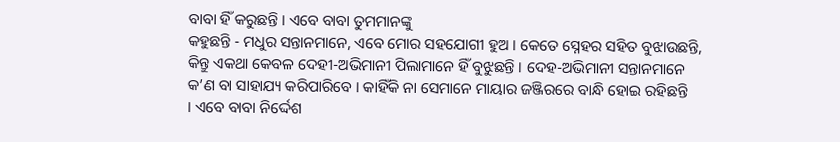ବାବା ହିଁ କରୁଛନ୍ତି । ଏବେ ବାବା ତୁମମାନଙ୍କୁ
କହୁଛନ୍ତି - ମଧୁର ସନ୍ତାନମାନେ, ଏବେ ମୋର ସହଯୋଗୀ ହୁଅ । କେତେ ସ୍ନେହର ସହିତ ବୁଝାଉଛନ୍ତି,
କିନ୍ତୁ ଏକଥା କେବଳ ଦେହୀ-ଅଭିମାନୀ ପିଲାମାନେ ହିଁ ବୁଝୁଛନ୍ତି । ଦେହ-ଅଭିମାନୀ ସନ୍ତାନମାନେ
କ’ଣ ବା ସାହାଯ୍ୟ କରିପାରିବେ । କାହିଁକି ନା ସେମାନେ ମାୟାର ଜଞ୍ଜିରରେ ବାନ୍ଧି ହୋଇ ରହିଛନ୍ତି
। ଏବେ ବାବା ନିର୍ଦ୍ଦେଶ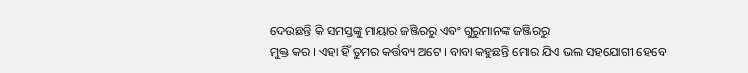ଦେଉଛନ୍ତି କି ସମସ୍ତଙ୍କୁ ମାୟାର ଜଞ୍ଜିରରୁ ଏବଂ ଗୁରୁମାନଙ୍କ ଜଞ୍ଜିରରୁ
ମୁକ୍ତ କର । ଏହା ହିଁ ତୁମର କର୍ତ୍ତବ୍ୟ ଅଟେ । ବାବା କହୁଛନ୍ତି ମୋର ଯିଏ ଭଲ ସହଯୋଗୀ ହେବେ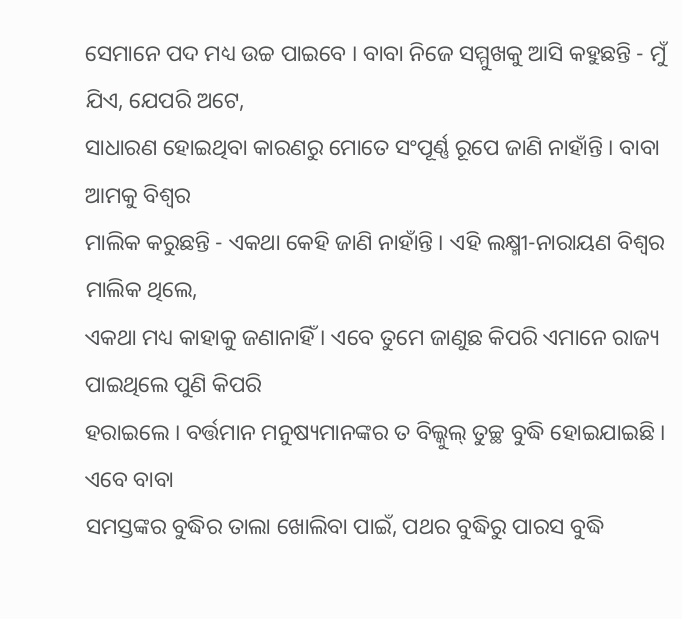ସେମାନେ ପଦ ମଧ୍ୟ ଉଚ୍ଚ ପାଇବେ । ବାବା ନିଜେ ସମ୍ମୁଖକୁ ଆସି କହୁଛନ୍ତି - ମୁଁ ଯିଏ, ଯେପରି ଅଟେ,
ସାଧାରଣ ହୋଇଥିବା କାରଣରୁ ମୋତେ ସଂପୂର୍ଣ୍ଣ ରୂପେ ଜାଣି ନାହାଁନ୍ତି । ବାବା ଆମକୁ ବିଶ୍ୱର
ମାଲିକ କରୁଛନ୍ତି - ଏକଥା କେହି ଜାଣି ନାହାଁନ୍ତି । ଏହି ଲକ୍ଷ୍ମୀ-ନାରାୟଣ ବିଶ୍ୱର ମାଲିକ ଥିଲେ,
ଏକଥା ମଧ୍ୟ କାହାକୁ ଜଣାନାହିଁ । ଏବେ ତୁମେ ଜାଣୁଛ କିପରି ଏମାନେ ରାଜ୍ୟ ପାଇଥିଲେ ପୁଣି କିପରି
ହରାଇଲେ । ବର୍ତ୍ତମାନ ମନୁଷ୍ୟମାନଙ୍କର ତ ବିଲ୍କୁଲ୍ ତୁଚ୍ଛ ବୁଦ୍ଧି ହୋଇଯାଇଛି । ଏବେ ବାବା
ସମସ୍ତଙ୍କର ବୁଦ୍ଧିର ତାଲା ଖୋଲିବା ପାଇଁ, ପଥର ବୁଦ୍ଧିରୁ ପାରସ ବୁଦ୍ଧି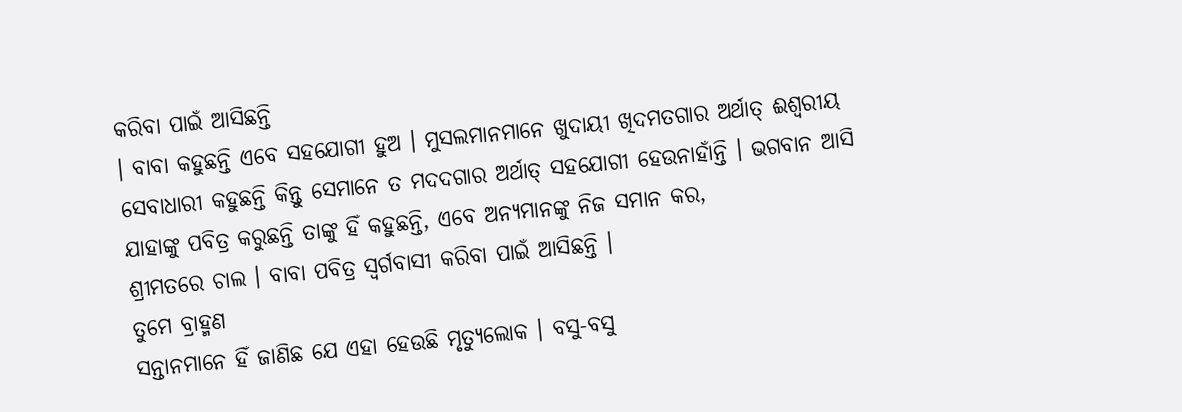କରିବା ପାଇଁ ଆସିଛନ୍ତି
। ବାବା କହୁଛନ୍ତି ଏବେ ସହଯୋଗୀ ହୁଅ । ମୁସଲମାନମାନେ ଖୁଦାୟୀ ଖିଦମତଗାର ଅର୍ଥାତ୍ ଈଶ୍ୱରୀୟ
ସେବାଧାରୀ କହୁଛନ୍ତି କିନ୍ତୁ ସେମାନେ ତ ମଦଦଗାର ଅର୍ଥାତ୍ ସହଯୋଗୀ ହେଉନାହାଁନ୍ତି । ଭଗବାନ ଆସି
ଯାହାଙ୍କୁ ପବିତ୍ର କରୁଛନ୍ତି ତାଙ୍କୁ ହିଁ କହୁଛନ୍ତି, ଏବେ ଅନ୍ୟମାନଙ୍କୁ ନିଜ ସମାନ କର,
ଶ୍ରୀମତରେ ଚାଲ । ବାବା ପବିତ୍ର ସ୍ୱର୍ଗବାସୀ କରିବା ପାଇଁ ଆସିଛନ୍ତି ।
ତୁମେ ବ୍ରାହ୍ମଣ
ସନ୍ତାନମାନେ ହିଁ ଜାଣିଛ ଯେ ଏହା ହେଉଛି ମୃତ୍ୟୁଲୋକ । ବସୁ-ବସୁ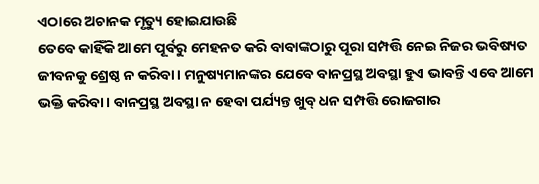ଏଠାରେ ଅଚାନକ ମୃତ୍ୟୁ ହୋଇଯାଉଛି
ତେବେ କାହିଁକି ଆମେ ପୂର୍ବରୁ ମେହନତ କରି ବାବାଙ୍କଠାରୁ ପୂରା ସମ୍ପତ୍ତି ନେଇ ନିଜର ଭବିଷ୍ୟତ
ଜୀବନକୁ ଶ୍ରେଷ୍ଠ ନ କରିବା । ମନୁଷ୍ୟମାନଙ୍କର ଯେବେ ବାନପ୍ରସ୍ଥ ଅବସ୍ଥା ହୁଏ ଭାବନ୍ତି ଏବେ ଆମେ
ଭକ୍ତି କରିବା । ବାନପ୍ରସ୍ଥ ଅବସ୍ଥା ନ ହେବା ପର୍ଯ୍ୟନ୍ତ ଖୁବ୍ ଧନ ସମ୍ପତ୍ତି ରୋଜଗାର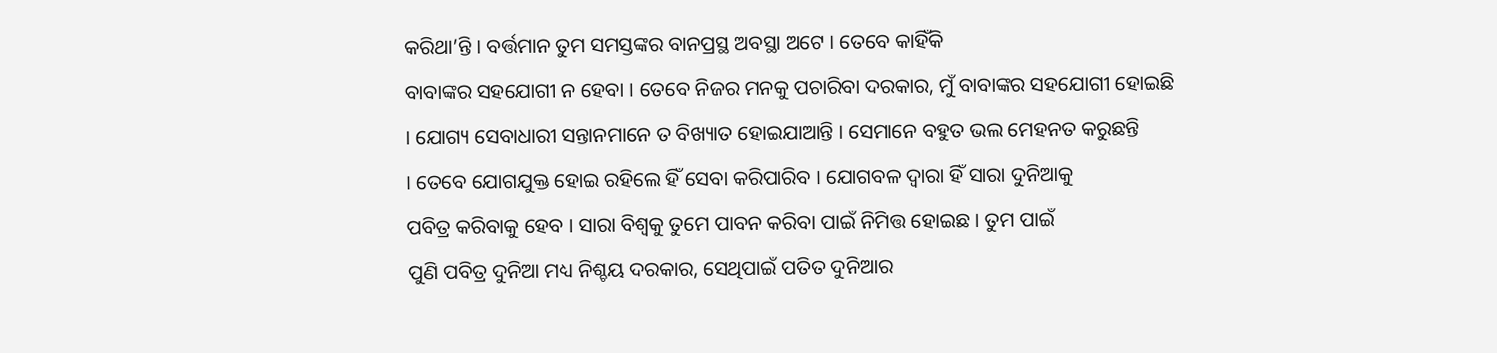କରିଥା’ନ୍ତି । ବର୍ତ୍ତମାନ ତୁମ ସମସ୍ତଙ୍କର ବାନପ୍ରସ୍ଥ ଅବସ୍ଥା ଅଟେ । ତେବେ କାହିଁକି
ବାବାଙ୍କର ସହଯୋଗୀ ନ ହେବା । ତେବେ ନିଜର ମନକୁ ପଚାରିବା ଦରକାର, ମୁଁ ବାବାଙ୍କର ସହଯୋଗୀ ହୋଇଛି
। ଯୋଗ୍ୟ ସେବାଧାରୀ ସନ୍ତାନମାନେ ତ ବିଖ୍ୟାତ ହୋଇଯାଆନ୍ତି । ସେମାନେ ବହୁତ ଭଲ ମେହନତ କରୁଛନ୍ତି
। ତେବେ ଯୋଗଯୁକ୍ତ ହୋଇ ରହିଲେ ହିଁ ସେବା କରିପାରିବ । ଯୋଗବଳ ଦ୍ୱାରା ହିଁ ସାରା ଦୁନିଆକୁ
ପବିତ୍ର କରିବାକୁ ହେବ । ସାରା ବିଶ୍ୱକୁ ତୁମେ ପାବନ କରିବା ପାଇଁ ନିମିତ୍ତ ହୋଇଛ । ତୁମ ପାଇଁ
ପୁଣି ପବିତ୍ର ଦୁନିଆ ମଧ୍ୟ ନିଶ୍ଚୟ ଦରକାର, ସେଥିପାଇଁ ପତିତ ଦୁନିଆର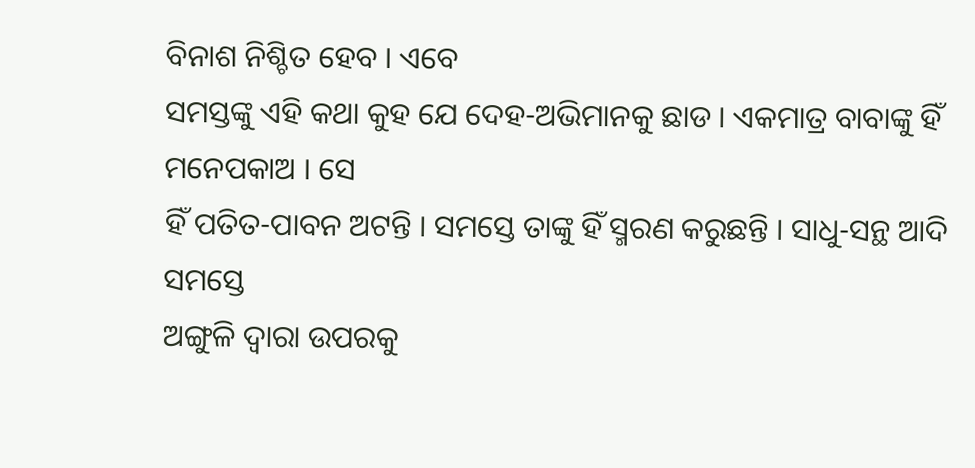ବିନାଶ ନିଶ୍ଚିତ ହେବ । ଏବେ
ସମସ୍ତଙ୍କୁ ଏହି କଥା କୁହ ଯେ ଦେହ-ଅଭିମାନକୁ ଛାଡ । ଏକମାତ୍ର ବାବାଙ୍କୁ ହିଁ ମନେପକାଅ । ସେ
ହିଁ ପତିତ-ପାବନ ଅଟନ୍ତି । ସମସ୍ତେ ତାଙ୍କୁ ହିଁ ସ୍ମରଣ କରୁଛନ୍ତି । ସାଧୁ-ସନ୍ଥ ଆଦି ସମସ୍ତେ
ଅଙ୍ଗୁଳି ଦ୍ୱାରା ଉପରକୁ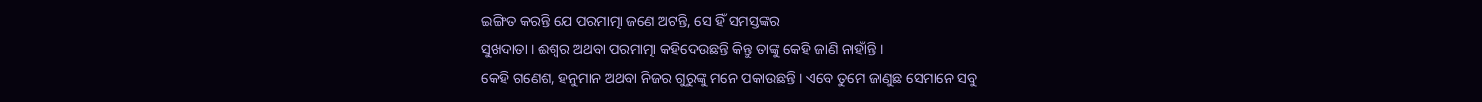ଇଙ୍ଗିତ କରନ୍ତି ଯେ ପରମାତ୍ମା ଜଣେ ଅଟନ୍ତି, ସେ ହିଁ ସମସ୍ତଙ୍କର
ସୁଖଦାତା । ଈଶ୍ୱର ଅଥବା ପରମାତ୍ମା କହିଦେଉଛନ୍ତି କିନ୍ତୁ ତାଙ୍କୁ କେହି ଜାଣି ନାହାଁନ୍ତି ।
କେହି ଗଣେଶ, ହନୁମାନ ଅଥବା ନିଜର ଗୁରୁଙ୍କୁ ମନେ ପକାଉଛନ୍ତି । ଏବେ ତୁମେ ଜାଣୁଛ ସେମାନେ ସବୁ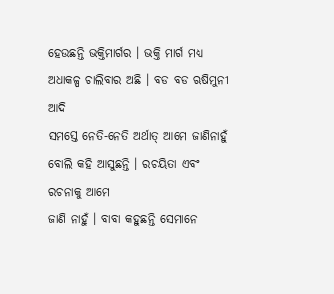ହେଉଛନ୍ତି ଭକ୍ତିମାର୍ଗର । ଭକ୍ତି ମାର୍ଗ ମଧ୍ୟ ଅଧାକଳ୍ପ ଚାଲିବାର ଅଛି । ବଡ ବଡ ଋଷିମୁନୀ ଆଦି
ସମସ୍ତେ ନେତି-ନେତି ଅର୍ଥାତ୍ ଆମେ ଜାଣିନାହୁଁ ବୋଲି କହି ଆସୁଛନ୍ତି । ରଚୟିତା ଏବଂ ରଚନାକୁ ଆମେ
ଜାଣି ନାହୁଁ । ବାବା କହୁଛନ୍ତି ସେମାନେ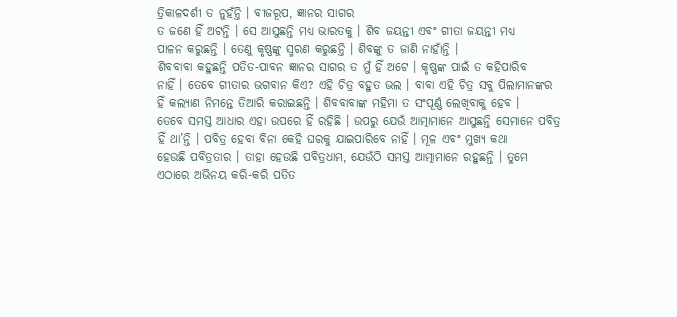ତ୍ରିକାଳଦର୍ଶୀ ତ ନୁହଁନ୍ତି । ବୀଜରୂପ, ଜ୍ଞାନର ସାଗର
ତ ଜଣେ ହିଁ ଅଟନ୍ତି । ସେ ଆସୁଛନ୍ତି ମଧ୍ୟ ଭାରତକୁ । ଶିବ ଜୟନ୍ତୀ ଏବଂ ଗୀତା ଜୟନ୍ତୀ ମଧ୍ୟ
ପାଳନ କରୁଛନ୍ତି । ତେଣୁ କୃଷ୍ଣଙ୍କୁ ସ୍ମରଣ କରୁଛନ୍ତି । ଶିବଙ୍କୁ ତ ଜାଣି ନାହାଁନ୍ତି ।
ଶିବବାବା କହୁଛନ୍ତି ପତିତ-ପାବନ ଜ୍ଞାନର ସାଗର ତ ମୁଁ ହିଁ ଅଟେ । କୃଷ୍ଣଙ୍କ ପାଇଁ ତ କହିପାରିବ
ନାହିଁ । ତେବେ ଗୀତାର ଭଗବାନ କିଏ? ଏହି ଚିତ୍ର ବହୁତ ଭଲ । ବାବା ଏହି ଚିତ୍ର ସବୁ ପିଲାମାନଙ୍କର
ହିଁ କଲ୍ୟାଣ ନିମନ୍ତେ ତିଆରି କରାଇଛନ୍ତି । ଶିବବାବାଙ୍କ ମହିମା ତ ସଂପୂର୍ଣ୍ଣ ଲେଖିବାକୁ ହେବ ।
ତେବେ ସମସ୍ତ ଆଧାର ଏହା ଉପରେ ହିଁ ରହିଛି । ଉପରୁ ଯେଉଁ ଆତ୍ମାମାନେ ଆସୁଛନ୍ତି ସେମାନେ ପବିତ୍ର
ହିଁ ଥା’ନ୍ତି । ପବିତ୍ର ହେବା ବିନା କେହି ଘରକୁ ଯାଇପାରିବେ ନାହିଁ । ମୂଳ ଏବଂ ମୁଖ୍ୟ କଥା
ହେଉଛି ପବିତ୍ରତାର । ତାହା ହେଉଛି ପବିତ୍ରଧାମ, ଯେଉଁଠି ସମସ୍ତ ଆତ୍ମାମାନେ ରହୁଛନ୍ତି । ତୁମେ
ଏଠାରେ ଅଭିନୟ କରି-କରି ପତିତ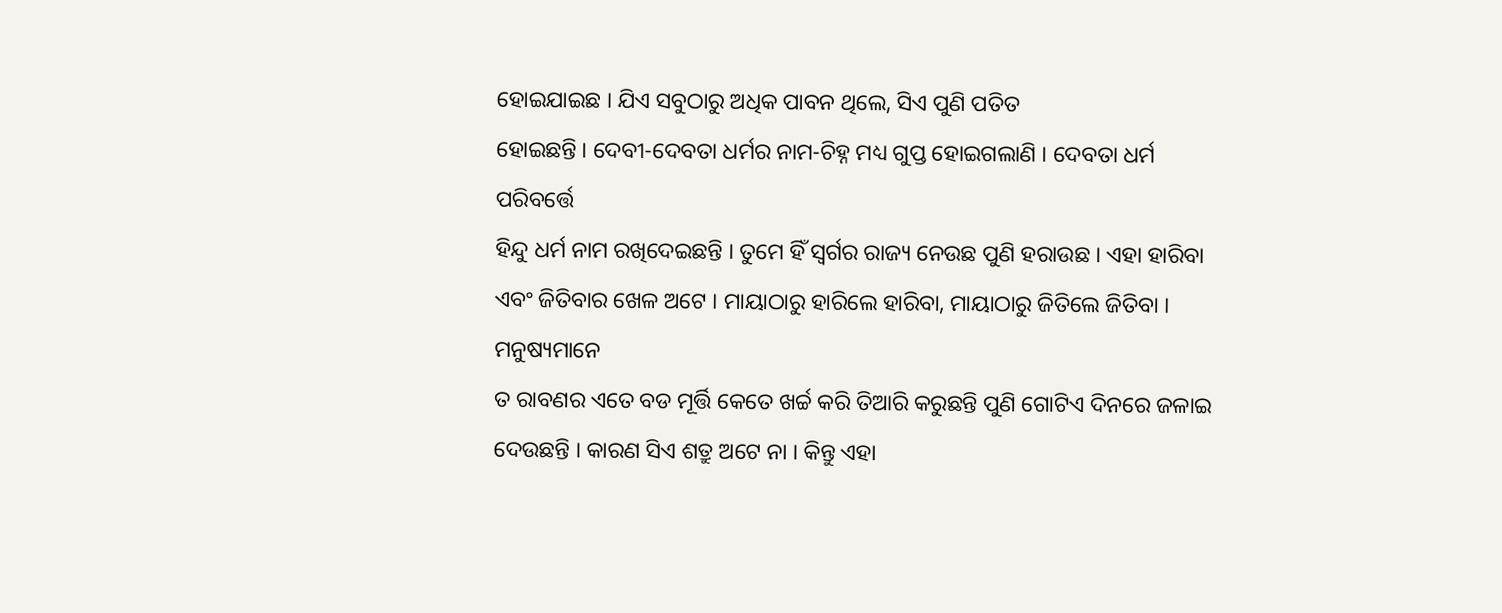ହୋଇଯାଇଛ । ଯିଏ ସବୁଠାରୁ ଅଧିକ ପାବନ ଥିଲେ, ସିଏ ପୁଣି ପତିତ
ହୋଇଛନ୍ତି । ଦେବୀ-ଦେବତା ଧର୍ମର ନାମ-ଚିହ୍ନ ମଧ୍ୟ ଗୁପ୍ତ ହୋଇଗଲାଣି । ଦେବତା ଧର୍ମ ପରିବର୍ତ୍ତେ
ହିନ୍ଦୁ ଧର୍ମ ନାମ ରଖିଦେଇଛନ୍ତି । ତୁମେ ହିଁ ସ୍ୱର୍ଗର ରାଜ୍ୟ ନେଉଛ ପୁଣି ହରାଉଛ । ଏହା ହାରିବା
ଏବଂ ଜିତିବାର ଖେଳ ଅଟେ । ମାୟାଠାରୁ ହାରିଲେ ହାରିବା, ମାୟାଠାରୁ ଜିତିଲେ ଜିତିବା । ମନୁଷ୍ୟମାନେ
ତ ରାବଣର ଏତେ ବଡ ମୂର୍ତ୍ତି କେତେ ଖର୍ଚ୍ଚ କରି ତିଆରି କରୁଛନ୍ତି ପୁଣି ଗୋଟିଏ ଦିନରେ ଜଳାଇ
ଦେଉଛନ୍ତି । କାରଣ ସିଏ ଶତ୍ରୁ ଅଟେ ନା । କିନ୍ତୁ ଏହା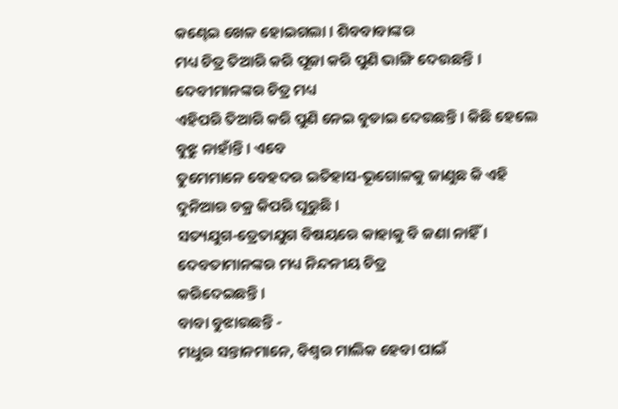କଣ୍ଢେଇ ଖେଳ ହୋଇଗଲା । ଶିବବାବାଙ୍କର
ମଧ୍ୟ ଚିତ୍ର ତିଆରି କରି ପୂଜା କରି ପୁଣି ଭାଙ୍ଗି ଦେଉଛନ୍ତି । ଦେବୀମାନଙ୍କର ଚିତ୍ର ମଧ୍ୟ
ଏହିପରି ତିଆରି କରି ପୁଣି ନେଇ ବୁଡାଇ ଦେଉଛନ୍ତି । କିଛି ହେଲେ ବୁଝୁ ନାହାଁନ୍ତି । ଏବେ
ତୁମେମାନେ ବେହଦର ଇତିହାସ-ଭୂଗୋଳକୁ ଜାଣୁଛ କି ଏହି ଦୁନିଆର ଚକ୍ର କିପରି ଘୂରୁଛି ।
ସତ୍ୟଯୁଗ-ତ୍ରେତାଯୁଗ ବିଷୟରେ କାହାକୁ ବି ଜଣା ନାହିଁ । ଦେବତାମାନଙ୍କର ମଧ୍ୟ ନିନ୍ଦନୀୟ ଚିତ୍ର
କରିଦେଇଛନ୍ତି ।
ବାବା ବୁଝାଉଛନ୍ତି -
ମଧୁର ସନ୍ତାନମାନେ, ବିଶ୍ୱର ମାଲିକ ହେବା ପାଇଁ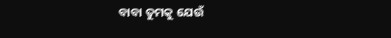ବାବା ତୁମକୁ ଯେଉଁ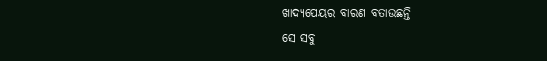ଖାଦ୍ୟପେୟର ବାରଣ ବତାଉଛନ୍ତି
ସେ ସବୁ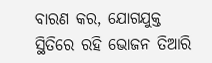ବାରଣ କର, ଯୋଗଯୁକ୍ତ ସ୍ଥିତିରେ ରହି ଭୋଜନ ତିଆରି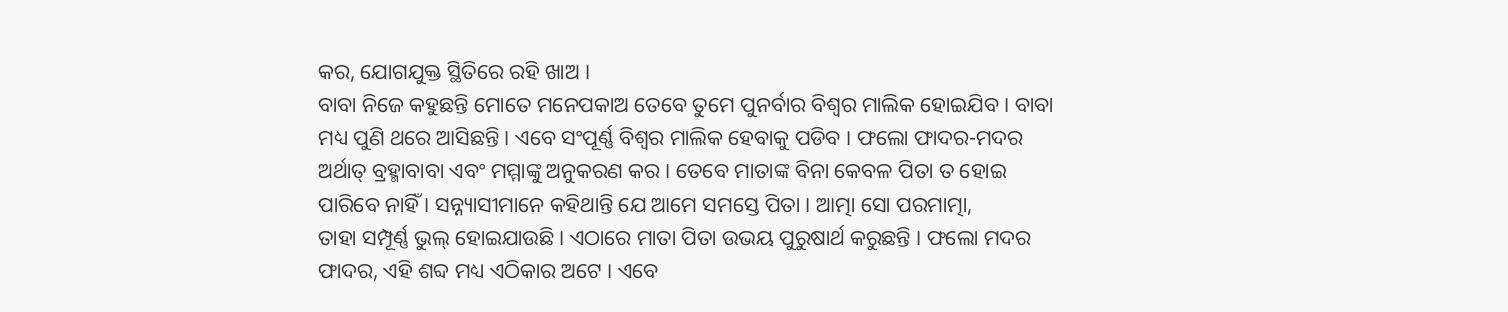କର, ଯୋଗଯୁକ୍ତ ସ୍ଥିତିରେ ରହି ଖାଅ ।
ବାବା ନିଜେ କହୁଛନ୍ତି ମୋତେ ମନେପକାଅ ତେବେ ତୁମେ ପୁନର୍ବାର ବିଶ୍ୱର ମାଲିକ ହୋଇଯିବ । ବାବା
ମଧ୍ୟ ପୁଣି ଥରେ ଆସିଛନ୍ତି । ଏବେ ସଂପୂର୍ଣ୍ଣ ବିଶ୍ୱର ମାଲିକ ହେବାକୁ ପଡିବ । ଫଲୋ ଫାଦର-ମଦର
ଅର୍ଥାତ୍ ବ୍ରହ୍ମାବାବା ଏବଂ ମମ୍ମାଙ୍କୁ ଅନୁକରଣ କର । ତେବେ ମାତାଙ୍କ ବିନା କେବଳ ପିତା ତ ହୋଇ
ପାରିବେ ନାହିଁ । ସନ୍ନ୍ୟାସୀମାନେ କହିଥାନ୍ତି ଯେ ଆମେ ସମସ୍ତେ ପିତା । ଆତ୍ମା ସୋ ପରମାତ୍ମା,
ତାହା ସମ୍ପୂର୍ଣ୍ଣ ଭୁଲ୍ ହୋଇଯାଉଛି । ଏଠାରେ ମାତା ପିତା ଉଭୟ ପୁରୁଷାର୍ଥ କରୁଛନ୍ତି । ଫଲୋ ମଦର
ଫାଦର, ଏହି ଶବ୍ଦ ମଧ୍ୟ ଏଠିକାର ଅଟେ । ଏବେ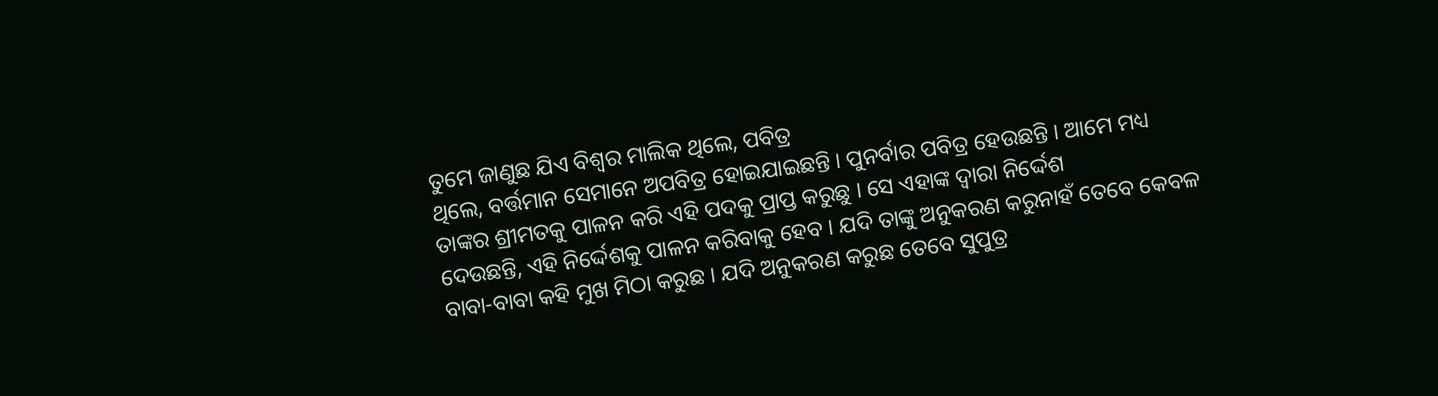ତୁମେ ଜାଣୁଛ ଯିଏ ବିଶ୍ୱର ମାଲିକ ଥିଲେ, ପବିତ୍ର
ଥିଲେ, ବର୍ତ୍ତମାନ ସେମାନେ ଅପବିତ୍ର ହୋଇଯାଇଛନ୍ତି । ପୁନର୍ବାର ପବିତ୍ର ହେଉଛନ୍ତି । ଆମେ ମଧ୍ୟ
ତାଙ୍କର ଶ୍ରୀମତକୁ ପାଳନ କରି ଏହି ପଦକୁ ପ୍ରାପ୍ତ କରୁଛୁ । ସେ ଏହାଙ୍କ ଦ୍ୱାରା ନିର୍ଦ୍ଦେଶ
ଦେଉଛନ୍ତି, ଏହି ନିର୍ଦ୍ଦେଶକୁ ପାଳନ କରିବାକୁ ହେବ । ଯଦି ତାଙ୍କୁ ଅନୁକରଣ କରୁନାହଁ ତେବେ କେବଳ
ବାବା-ବାବା କହି ମୁଖ ମିଠା କରୁଛ । ଯଦି ଅନୁକରଣ କରୁଛ ତେବେ ସୁପୁତ୍ର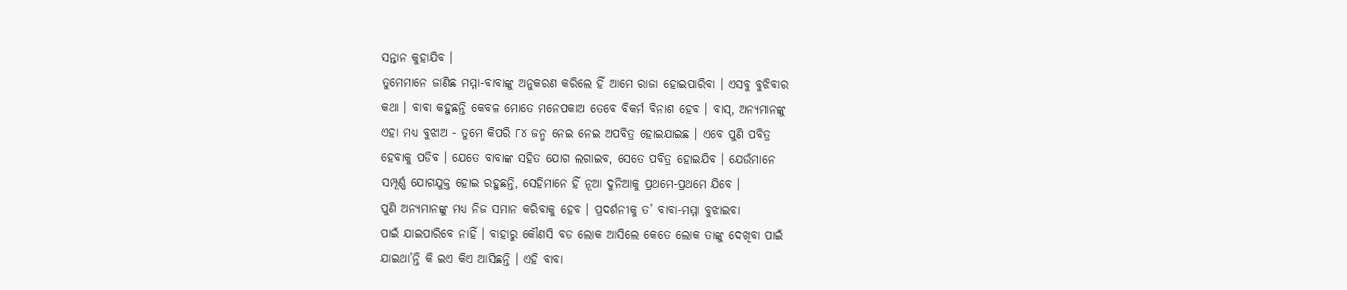ସନ୍ତାନ କୁହାଯିବ ।
ତୁମେମାନେ ଜାଣିଛ ମମ୍ମା-ବାବାଙ୍କୁ ଅନୁକରଣ କରିଲେ ହିଁ ଆମେ ରାଜା ହୋଇପାରିବା । ଏସବୁ ବୁଝିବାର
କଥା । ବାବା କହୁଛନ୍ତି କେବଳ ମୋତେ ମନେପକାଅ ତେବେ ବିକର୍ମ ବିନାଶ ହେବ । ବାସ୍, ଅନ୍ୟମାନଙ୍କୁ
ଏହା ମଧ୍ୟ ବୁଝାଅ - ତୁମେ କିପରି ୮୪ ଜନ୍ମ ନେଇ ନେଇ ଅପବିତ୍ର ହୋଇଯାଇଛ । ଏବେ ପୁଣି ପବିତ୍ର
ହେବାକୁ ପଡିବ । ଯେତେ ବାବାଙ୍କ ସହିତ ଯୋଗ ଲଗାଇବ, ସେତେ ପବିତ୍ର ହୋଇଯିବ । ଯେଉଁମାନେ
ସମ୍ପୂର୍ଣ୍ଣ ଯୋଗଯୁକ୍ତ ହୋଇ ରହୁଛନ୍ତି, ସେହିମାନେ ହିଁ ନୂଆ ଦୁନିଆକୁ ପ୍ରଥମେ-ପ୍ରଥମେ ଯିବେ ।
ପୁଣି ଅନ୍ୟମାନଙ୍କୁ ମଧ୍ୟ ନିଜ ସମାନ କରିବାକୁ ହେବ । ପ୍ରଦର୍ଶନୀକୁ ତ’ ବାବା-ମମ୍ମା ବୁଝାଇବା
ପାଇଁ ଯାଇପାରିବେ ନାହିଁ । ବାହାରୁ କୌଣସି ବଡ ଲୋକ ଆସିଲେ କେତେ ଲୋକ ତାଙ୍କୁ ଦେଖିବା ପାଇଁ
ଯାଇଥା’ନ୍ତି କି ଇଏ କିଏ ଆସିଛନ୍ତି । ଏହି ବାବା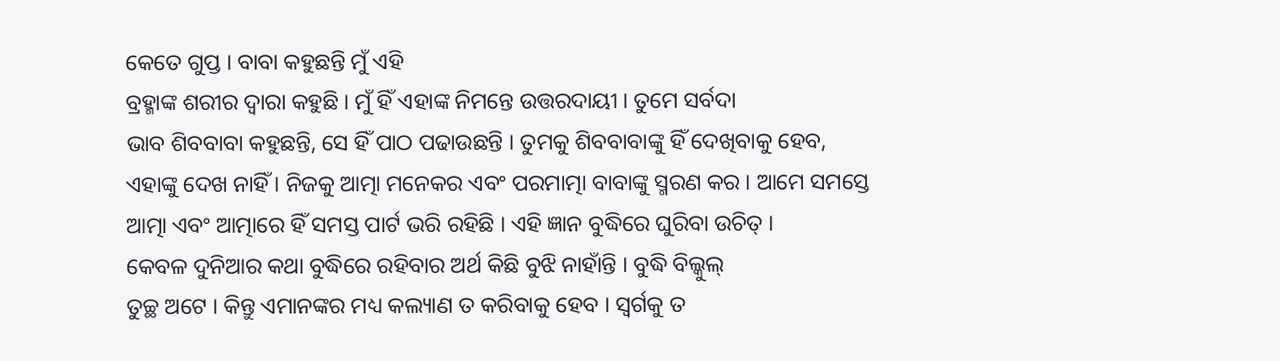କେତେ ଗୁପ୍ତ । ବାବା କହୁଛନ୍ତି ମୁଁ ଏହି
ବ୍ରହ୍ମାଙ୍କ ଶରୀର ଦ୍ୱାରା କହୁଛି । ମୁଁ ହିଁ ଏହାଙ୍କ ନିମନ୍ତେ ଉତ୍ତରଦାୟୀ । ତୁମେ ସର୍ବଦା
ଭାବ ଶିବବାବା କହୁଛନ୍ତି, ସେ ହିଁ ପାଠ ପଢାଉଛନ୍ତି । ତୁମକୁ ଶିବବାବାଙ୍କୁ ହିଁ ଦେଖିବାକୁ ହେବ,
ଏହାଙ୍କୁ ଦେଖ ନାହିଁ । ନିଜକୁ ଆତ୍ମା ମନେକର ଏବଂ ପରମାତ୍ମା ବାବାଙ୍କୁ ସ୍ମରଣ କର । ଆମେ ସମସ୍ତେ
ଆତ୍ମା ଏବଂ ଆତ୍ମାରେ ହିଁ ସମସ୍ତ ପାର୍ଟ ଭରି ରହିଛି । ଏହି ଜ୍ଞାନ ବୁଦ୍ଧିରେ ଘୁରିବା ଉଚିତ୍ ।
କେବଳ ଦୁନିଆର କଥା ବୁଦ୍ଧିରେ ରହିବାର ଅର୍ଥ କିଛି ବୁଝି ନାହାଁନ୍ତି । ବୁଦ୍ଧି ବିଲ୍କୁଲ୍
ତୁଚ୍ଛ ଅଟେ । କିନ୍ତୁ ଏମାନଙ୍କର ମଧ୍ୟ କଲ୍ୟାଣ ତ କରିବାକୁ ହେବ । ସ୍ୱର୍ଗକୁ ତ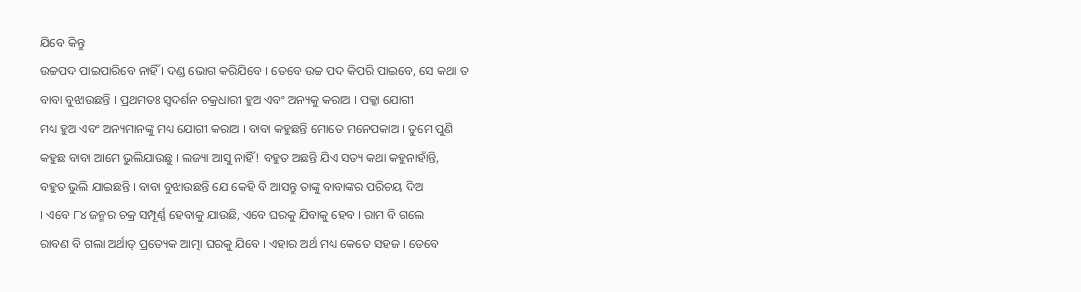ଯିବେ କିନ୍ତୁ
ଉଚ୍ଚପଦ ପାଇପାରିବେ ନାହିଁ । ଦଣ୍ଡ ଭୋଗ କରିଯିବେ । ତେବେ ଉଚ୍ଚ ପଦ କିପରି ପାଇବେ, ସେ କଥା ତ
ବାବା ବୁଝାଉଛନ୍ତି । ପ୍ରଥମତଃ ସ୍ୱଦର୍ଶନ ଚକ୍ରଧାରୀ ହୁଅ ଏବଂ ଅନ୍ୟକୁ କରାଅ । ପକ୍କା ଯୋଗୀ
ମଧ୍ୟ ହୁଅ ଏବଂ ଅନ୍ୟମାନଙ୍କୁ ମଧ୍ୟ ଯୋଗୀ କରାଅ । ବାବା କହୁଛନ୍ତି ମୋତେ ମନେପକାଅ । ତୁମେ ପୁଣି
କହୁଛ ବାବା ଆମେ ଭୁଲିଯାଉଛୁ । ଲଜ୍ୟା ଆସୁ ନାହିଁ! ବହୁତ ଅଛନ୍ତି ଯିଏ ସତ୍ୟ କଥା କହୁନାହାଁନ୍ତି,
ବହୁତ ଭୁଲି ଯାଇଛନ୍ତି । ବାବା ବୁଝାଉଛନ୍ତି ଯେ କେହି ବି ଆସନ୍ତୁ ତାଙ୍କୁ ବାବାଙ୍କର ପରିଚୟ ଦିଅ
। ଏବେ ୮୪ ଜନ୍ମର ଚକ୍ର ସମ୍ପୂର୍ଣ୍ଣ ହେବାକୁ ଯାଉଛି, ଏବେ ଘରକୁ ଯିବାକୁ ହେବ । ରାମ ବି ଗଲେ
ରାବଣ ବି ଗଲା ଅର୍ଥାତ୍ ପ୍ରତ୍ୟେକ ଆତ୍ମା ଘରକୁ ଯିବେ । ଏହାର ଅର୍ଥ ମଧ୍ୟ କେତେ ସହଜ । ତେବେ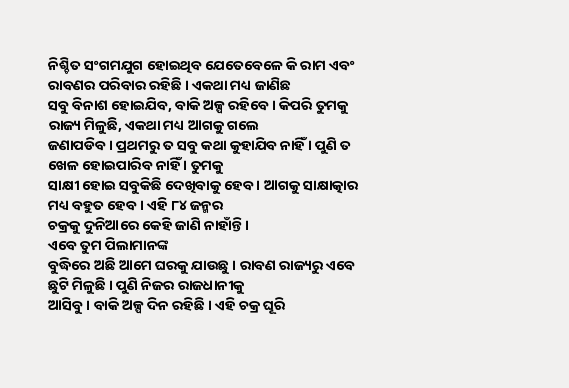ନିଶ୍ଚିତ ସଂଗମଯୁଗ ହୋଇଥିବ ଯେତେବେଳେ କି ରାମ ଏବଂ ରାବଣର ପରିବାର ରହିଛି । ଏକଥା ମଧ୍ୟ ଜାଣିଛ
ସବୁ ବିନାଶ ହୋଇଯିବ, ବାକି ଅଳ୍ପ ରହିବେ । କିପରି ତୁମକୁ ରାଜ୍ୟ ମିଳୁଛି, ଏକଥା ମଧ୍ୟ ଆଗକୁ ଗଲେ
ଜଣାପଡିବ । ପ୍ରଥମରୁ ତ ସବୁ କଥା କୁହାଯିବ ନାହିଁ । ପୁଣି ତ ଖେଳ ହୋଇପାରିବ ନାହିଁ । ତୁମକୁ
ସାକ୍ଷୀ ହୋଇ ସବୁକିଛି ଦେଖିବାକୁ ହେବ । ଆଗକୁ ସାକ୍ଷାତ୍କାର ମଧ୍ୟ ବହୁତ ହେବ । ଏହି ୮୪ ଜନ୍ମର
ଚକ୍ରକୁ ଦୁନିଆରେ କେହି ଜାଣି ନାହାଁନ୍ତି ।
ଏବେ ତୁମ ପିଲାମାନଙ୍କ
ବୁଦ୍ଧିରେ ଅଛି ଆମେ ଘରକୁ ଯାଉଛୁ । ରାବଣ ରାଜ୍ୟରୁ ଏବେ ଛୁଟି ମିଳୁଛି । ପୁଣି ନିଜର ରାଜଧାନୀକୁ
ଆସିବୁ । ବାକି ଅଳ୍ପ ଦିନ ରହିଛି । ଏହି ଚକ୍ର ଘୂରି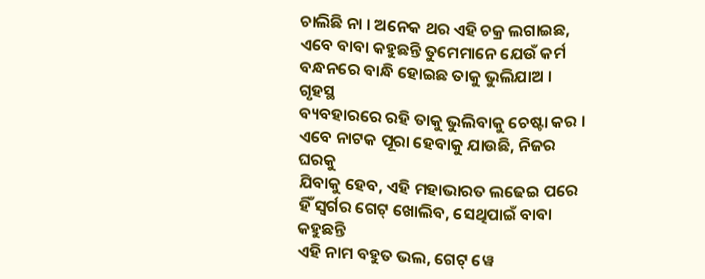ଚାଲିଛି ନା । ଅନେକ ଥର ଏହି ଚକ୍ର ଲଗାଇଛ,
ଏବେ ବାବା କହୁଛନ୍ତି ତୁମେମାନେ ଯେଉଁ କର୍ମ ବନ୍ଧନରେ ବାନ୍ଧି ହୋଇଛ ତାକୁ ଭୁଲିଯାଅ । ଗୃହସ୍ଥ
ବ୍ୟବହାରରେ ରହି ତାକୁ ଭୁଲିବାକୁ ଚେଷ୍ଟା କର । ଏବେ ନାଟକ ପୂରା ହେବାକୁ ଯାଉଛି, ନିଜର ଘରକୁ
ଯିବାକୁ ହେବ, ଏହି ମହାଭାରତ ଲଢେଇ ପରେ ହିଁ ସ୍ୱର୍ଗର ଗେଟ୍ ଖୋଲିବ, ସେଥିପାଇଁ ବାବା କହୁଛନ୍ତି
ଏହି ନାମ ବହୁତ ଭଲ, ଗେଟ୍ ୱେ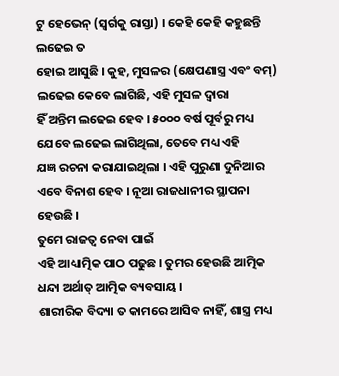ଟୁ ହେଭେନ୍ (ସ୍ୱର୍ଗକୁ ରାସ୍ତା) । କେହି କେହି କହୁଛନ୍ତି ଲଢେଇ ତ
ହୋଇ ଆସୁଛି । କୁହ, ମୁସଳର (କ୍ଷେପଣାସ୍ତ୍ର ଏବଂ ବମ୍) ଲଢେଇ କେବେ ଲାଗିଛି, ଏହି ମୁସଳ ଦ୍ୱାରା
ହିଁ ଅନ୍ତିମ ଲଢେଇ ହେବ । ୫୦୦୦ ବର୍ଷ ପୂର୍ବରୁ ମଧ୍ୟ ଯେବେ ଲଢେଇ ଲାଗିଥିଲା, ତେବେ ମଧ୍ୟ ଏହି
ଯଜ୍ଞ ରଚନା କରାଯାଇଥିଲା । ଏହି ପୁରୁଣା ଦୁନିଆର ଏବେ ବିନାଶ ହେବ । ନୂଆ ରାଜଧାନୀର ସ୍ଥାପନା
ହେଉଛି ।
ତୁମେ ରାଜତ୍ୱ ନେବା ପାଇଁ
ଏହି ଆଧ୍ୟାତ୍ମିକ ପାଠ ପଢୁଛ । ତୁମର ହେଉଛି ଆତ୍ମିକ ଧନ୍ଦା ଅର୍ଥାତ୍ ଆତ୍ମିକ ବ୍ୟବସାୟ ।
ଶାରୀରିକ ବିଦ୍ୟା ତ କାମରେ ଆସିବ ନାହିଁ, ଶାସ୍ତ୍ର ମଧ୍ୟ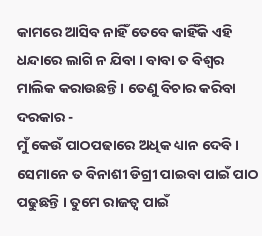କାମରେ ଆସିବ ନାହିଁ ତେବେ କାହିଁକି ଏହି
ଧନ୍ଦାରେ ଲାଗି ନ ଯିବା । ବାବା ତ ବିଶ୍ୱର ମାଲିକ କରାଉଛନ୍ତି । ତେଣୁ ବିଚାର କରିବା ଦରକାର -
ମୁଁ କେଉଁ ପାଠପଢାରେ ଅଧିକ ଧ୍ୟାନ ଦେବି । ସେମାନେ ତ ବିନାଶୀ ଡିଗ୍ରୀ ପାଇବା ପାଇଁ ପାଠ
ପଢୁଛନ୍ତି । ତୁମେ ରାଜତ୍ୱ ପାଇଁ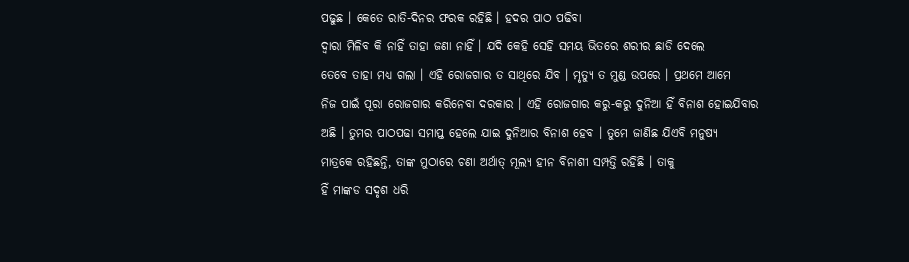ପଢୁଛ । କେତେ ରାତି-ଦିନର ଫରକ ରହିଛି । ହଦର ପାଠ ପଢିବା
ଦ୍ୱାରା ମିଳିବ କି ନାହିଁ ତାହା ଜଣା ନାହିଁ । ଯଦି କେହି ସେହି ସମୟ ଭିତରେ ଶରୀର ଛାଡି ଦେଲେ
ତେବେ ତାହା ମଧ୍ୟ ଗଲା । ଏହି ରୋଜଗାର ତ ସାଥିରେ ଯିବ । ମୃତ୍ୟୁ ତ ମୁଣ୍ଡ ଉପରେ । ପ୍ରଥମେ ଆମେ
ନିଜ ପାଇଁ ପୂରା ରୋଜଗାର କରିନେବା ଦରକାର । ଏହି ରୋଜଗାର କରୁ-କରୁ ଦୁନିଆ ହିଁ ବିନାଶ ହୋଇଯିବାର
ଅଛି । ତୁମର ପାଠପଢା ସମାପ୍ତ ହେଲେ ଯାଇ ଦୁନିଆର ବିନାଶ ହେବ । ତୁମେ ଜାଣିଛ ଯିଏବି ମନୁଷ୍ୟ
ମାତ୍ରକେ ରହିଛନ୍ତି, ତାଙ୍କ ମୁଠାରେ ଚଣା ଅର୍ଥାତ୍ ମୂଲ୍ୟ ହୀନ ବିନାଶୀ ସମ୍ପତ୍ତି ରହିଛି । ତାକୁ
ହିଁ ମାଙ୍କଡ ସଦୃଶ ଧରି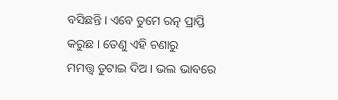ବସିଛନ୍ତି । ଏବେ ତୁମେ ରତ୍ନ ପ୍ରାପ୍ତି କରୁଛ । ତେଣୁ ଏହି ଚଣାରୁ
ମମତ୍ତ୍ୱ ତୁଟାଇ ଦିଅ । ଭଲ ଭାବରେ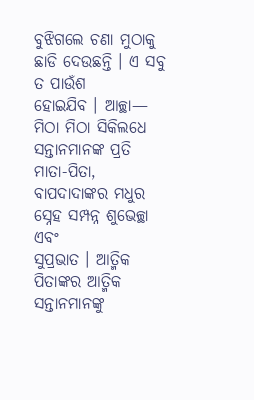ବୁଝିଗଲେ ଚଣା ମୁଠାକୁ ଛାଡି ଦେଉଛନ୍ତି । ଏ ସବୁ ତ ପାଉଁଶ
ହୋଇଯିବ । ଆଚ୍ଛା—
ମିଠା ମିଠା ସିକିଲଧେ
ସନ୍ତାନମାନଙ୍କ ପ୍ରତି ମାତା-ପିତା, ବାପଦାଦାଙ୍କର ମଧୁର ସ୍ନେହ ସମ୍ପନ୍ନ ଶୁଭେଚ୍ଛା ଏବଂ
ସୁପ୍ରଭାତ । ଆତ୍ମିକ ପିତାଙ୍କର ଆତ୍ମିକ ସନ୍ତାନମାନଙ୍କୁ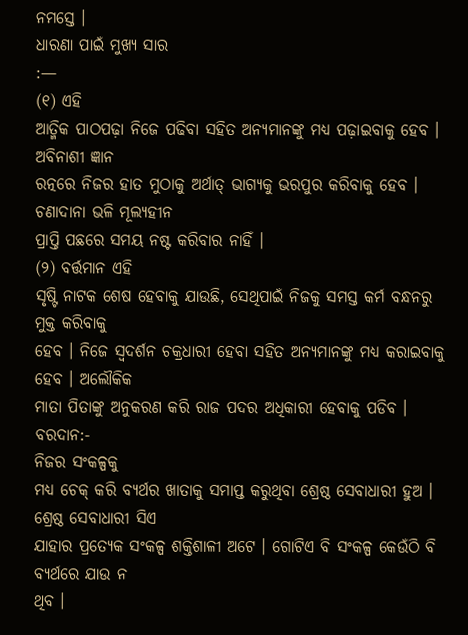ନମସ୍ତେ ।
ଧାରଣା ପାଇଁ ମୁଖ୍ୟ ସାର
:—
(୧) ଏହି
ଆତ୍ମିକ ପାଠପଢ଼ା ନିଜେ ପଢିବା ସହିତ ଅନ୍ୟମାନଙ୍କୁ ମଧ୍ୟ ପଢ଼ାଇବାକୁ ହେବ । ଅବିନାଶୀ ଜ୍ଞାନ
ରତ୍ନରେ ନିଜର ହାତ ମୁଠାକୁ ଅର୍ଥାତ୍ ଭାଗ୍ୟକୁ ଭରପୁର କରିବାକୁ ହେବ । ଚଣାଦାନା ଭଳି ମୂଲ୍ୟହୀନ
ପ୍ରାପ୍ତି ପଛରେ ସମୟ ନଷ୍ଟ କରିବାର ନାହିଁ ।
(୨) ବର୍ତ୍ତମାନ ଏହି
ସୃଷ୍ଟି ନାଟକ ଶେଷ ହେବାକୁ ଯାଉଛି, ସେଥିପାଇଁ ନିଜକୁ ସମସ୍ତ କର୍ମ ବନ୍ଧନରୁ ମୁକ୍ତ କରିବାକୁ
ହେବ । ନିଜେ ସ୍ୱଦର୍ଶନ ଚକ୍ରଧାରୀ ହେବା ସହିତ ଅନ୍ୟମାନଙ୍କୁ ମଧ୍ୟ କରାଇବାକୁ ହେବ । ଅଲୌକିକ
ମାତା ପିତାଙ୍କୁ ଅନୁକରଣ କରି ରାଜ ପଦର ଅଧିକାରୀ ହେବାକୁ ପଡିବ ।
ବରଦାନ:-
ନିଜର ସଂକଳ୍ପକୁ
ମଧ୍ୟ ଚେକ୍ କରି ବ୍ୟର୍ଥର ଖାତାକୁ ସମାପ୍ତ କରୁଥିବା ଶ୍ରେଷ୍ଠ ସେବାଧାରୀ ହୁଅ ।
ଶ୍ରେଷ୍ଠ ସେବାଧାରୀ ସିଏ
ଯାହାର ପ୍ରତ୍ୟେକ ସଂକଳ୍ପ ଶକ୍ତିଶାଳୀ ଅଟେ । ଗୋଟିଏ ବି ସଂକଳ୍ପ କେଉଁଠି ବି ବ୍ୟର୍ଥରେ ଯାଉ ନ
ଥିବ ।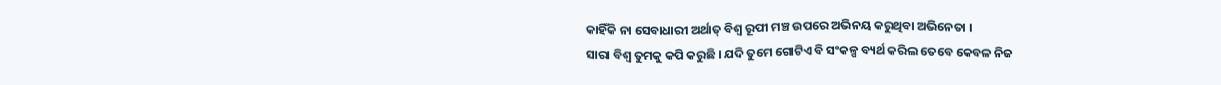କାହିଁକି ନା ସେବାଧାରୀ ଅର୍ଥାତ୍ ବିଶ୍ୱ ରୂପୀ ମଞ୍ଚ ଉପରେ ଅଭିନୟ କରୁଥିବା ଅଭିନେତା ।
ସାରା ବିଶ୍ୱ ତୁମକୁ କପି କରୁଛି । ଯଦି ତୁମେ ଗୋଟିଏ ବି ସଂକଳ୍ପ ବ୍ୟର୍ଥ କରିଲ ତେବେ କେବଳ ନିଜ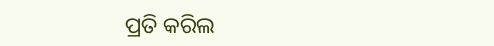ପ୍ରତି କରିଲ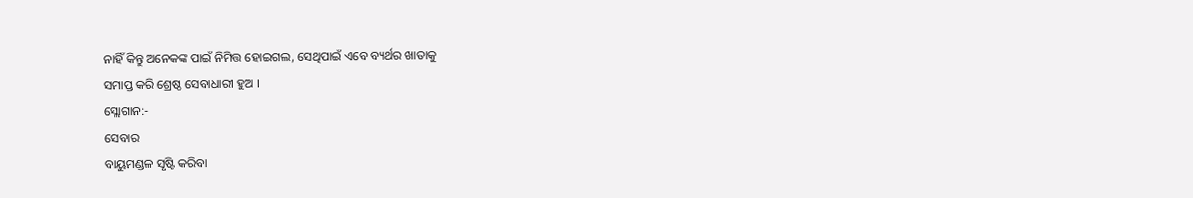ନାହିଁ କିନ୍ତୁ ଅନେକଙ୍କ ପାଇଁ ନିମିତ୍ତ ହୋଇଗଲ, ସେଥିପାଇଁ ଏବେ ବ୍ୟର୍ଥର ଖାତାକୁ
ସମାପ୍ତ କରି ଶ୍ରେଷ୍ଠ ସେବାଧାରୀ ହୁଅ ।
ସ୍ଲୋଗାନ:-
ସେବାର
ବାୟୁମଣ୍ଡଳ ସୃଷ୍ଟି କରିବା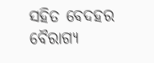ସହିତ ବେଦହର ବୈରାଗ୍ୟ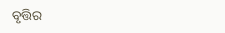ବୃତ୍ତିର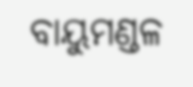ବାୟୁମଣ୍ଡଳ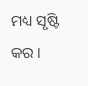ମଧ୍ୟ ସୃଷ୍ଟି କର ।